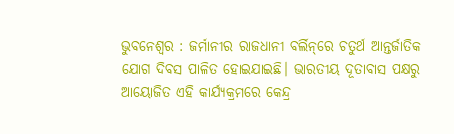ଭୁବନେଶ୍ୱର : ଜର୍ମାନୀର ରାଜଧାନୀ ବର୍ଲିନ୍‌ରେ ଚତୁର୍ଥ ଆନ୍ତର୍ଜାତିକ ଯୋଗ ଦିବସ ପାଳିତ ହୋଇଯାଇଛି। ଭାରତୀୟ ଦୂତାବାସ ପକ୍ଷରୁ ଆୟୋଜିତ ଏହି କାର୍ଯ୍ୟକ୍ରମରେ କେନ୍ଦ୍ର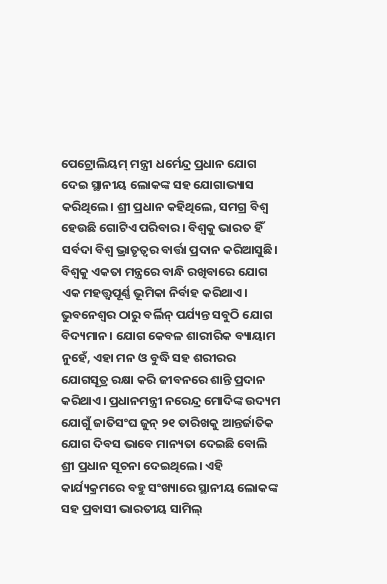ପେଟ୍ରୋଲିୟମ୍‌ ମନ୍ତ୍ରୀ ଧର୍ମେନ୍ଦ୍ର ପ୍ରଧାନ ଯୋଗ ଦେଇ ସ୍ଥାନୀୟ ଲୋକଙ୍କ ସହ ଯୋଗାଭ୍ୟାସ କରିଥିଲେ। ଶ୍ରୀ ପ୍ରଧାନ କହିଥିଲେ, ସମଗ୍ର ବିଶ୍ୱ ହେଉଛି ଗୋଟିଏ ପରିବାର। ବିଶ୍ୱକୁ ଭାରତ ହିଁ ସର୍ବଦା ବିଶ୍ୱ ଭ୍ରାତୃତ୍ୱର ବାର୍ତ୍ତା ପ୍ରଦାନ କରିଆସୁଛି। ବିଶ୍ୱକୁ ଏକତା ମନ୍ତ୍ରରେ ବାନ୍ଧି ରଖିବାରେ ଯୋଗ ଏକ ମହତ୍ତ୍ୱପୂର୍ଣ୍ଣ ଭୂମିକା ନିର୍ବାହ କରିଥାଏ। ଭୁବନେଶ୍ୱର ଠାରୁ ବର୍ଲିନ୍‌ ପର୍ଯ୍ୟନ୍ତ ସବୁଠି ଯୋଗ ବିଦ୍ୟମାନ। ଯୋଗ କେବଳ ଶାରୀରିକ ବ୍ୟାୟାମ ନୁହେଁ, ଏହା ମନ ଓ ବୁଦ୍ଧି ସହ ଶରୀରର ଯୋଗସୂତ୍ର ରକ୍ଷା କରି ଜୀବନରେ ଶାନ୍ତି ପ୍ରଦାନ କରିଥାଏ। ପ୍ରଧାନମନ୍ତ୍ରୀ ନରେନ୍ଦ୍ର ମୋଦିଙ୍କ ଉଦ୍ୟମ ଯୋଗୁଁ ଜାତିସଂଘ ଜୁନ୍‌ ୨୧ ତାରିଖକୁ ଆନ୍ତର୍ଜାତିକ ଯୋଗ ଦିବସ ଭାବେ ମାନ୍ୟତା ଦେଇଛି ବୋଲି ଶ୍ରୀ ପ୍ରଧାନ ସୂଚନା ଦେଇଥିଲେ। ଏହି କାର୍ଯ୍ୟକ୍ରମରେ ବହୁ ସଂଖ୍ୟାରେ ସ୍ଥାନୀୟ ଲୋକଙ୍କ ସହ ପ୍ରବାସୀ ଭାରତୀୟ ସାମିଲ୍‌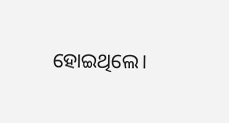ହୋଇଥିଲେ।